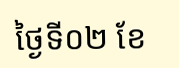ថ្ងៃទី០២ ខែ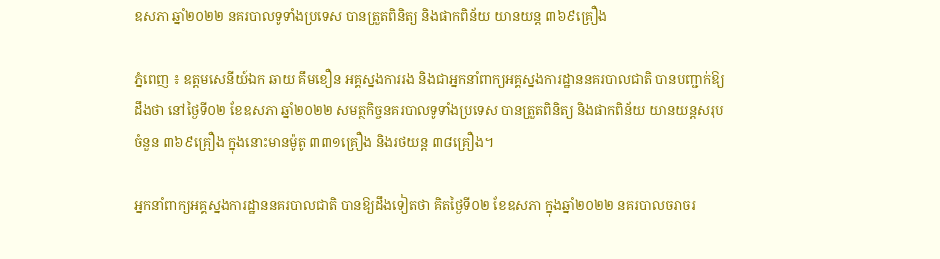ឧសភា ឆ្នាំ២០២២ នគរបាលទូទាំងប្រទេស បានត្រួតពិនិត្យ និងផាកពិន័យ យានយន្ត ៣៦៩គ្រឿង

ភ្នំពេញ ៖ ឧត្តមសេនីយ៍ឯក ឆាយ គឹមខឿន អគ្គស្នងការរង និងជាអ្នកនាំពាក្យអគ្គស្នងការដ្ឋាននគរបាលជាតិ បានបញ្ជាក់ឱ្យដឹងថា នៅថ្ងៃទី០២ ខែឧសភា ឆ្នាំ២០២២ សមត្ថកិច្ចនគរបាលទូទាំងប្រទេស បានត្រួតពិនិត្យ និងផាកពិន័យ យានយន្តសរុបចំនួន ៣៦៩គ្រឿង ក្នុងនោះមានម៉ូតូ ៣៣១គ្រឿង និងរថយន្ត ៣៨គ្រឿង។

អ្នកនាំពាក្យអគ្គស្នងការដ្ឋាននគរបាលជាតិ បានឱ្យដឹងទៀតថា គិតថ្ងៃទី០២ ខែឧសភា ក្នុងឆ្នាំ២០២២ នគរបាលចរាចរ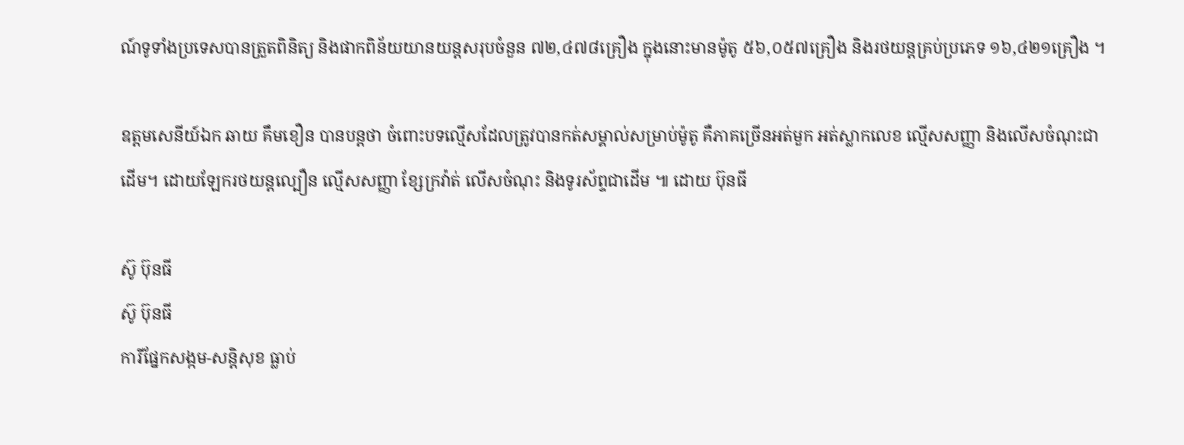ណ៍ទូទាំងប្រទេសបានត្រួតពិនិត្យ និងផាកពិន័យយានយន្តសរុបចំនួន ៧២,៤៧៨គ្រឿង ក្នុងនោះមានម៉ូតូ ៥៦,០៥៧គ្រឿង និងរថយន្តគ្រប់ប្រភេទ ១៦,៤២១គ្រឿង ។

ឧត្តមសេនីយ៍ឯក ឆាយ គឹមខឿន បានបន្តថា ចំពោះបទល្មើសដែលត្រូវបានកត់សម្គាល់សម្រាប់ម៉ូតូ គឺភាគច្រើនអត់មួក អត់ស្លាកលេខ ល្មើសសញ្ញា និងលើសចំណុះជាដើម។ ដោយឡែករថយន្តល្បឿន ល្មើសសញ្ញា ខ្សែក្រវ៉ាត់ លើសចំណុះ និងទូរស័ព្ទជាដើម ៕ ដោយ ប៊ុនធី

ស៊ូ ប៊ុនធី
ស៊ូ ប៊ុនធី
ការីផ្នែកសង្កម-សន្តិសុខ ធ្លាប់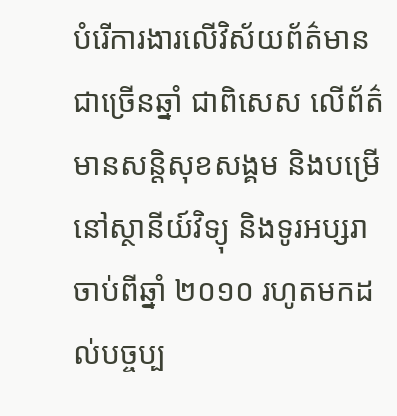បំរើការងារលើវិស័យព័ត៌មានជាច្រើនឆ្នាំ ជាពិសេស លើព័ត៌មានសន្តិសុខសង្គម និងបម្រើនៅស្ថានីយ៍វិទ្យុ និងទូរអប្សរា ចាប់ពីឆ្នាំ ២០១០ រហូតមកដល់បច្ចប្ប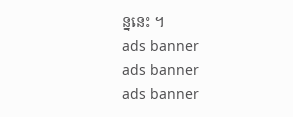ន្ននេះ ។
ads banner
ads banner
ads banner